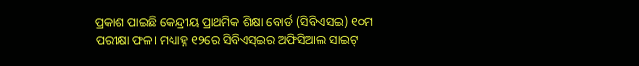ପ୍ରକାଶ ପାଇଛି କେନ୍ଦ୍ରୀୟ ପ୍ରାଥମିକ ଶିକ୍ଷା ବୋର୍ଡ (ସିବିଏସଇ) ୧୦ମ ପରୀକ୍ଷା ଫଳ। ମଧ୍ୟାହ୍ନ ୧୨ରେ ସିବିଏସ୍ଇର ଅଫିସିଆଲ ସାଇଟ୍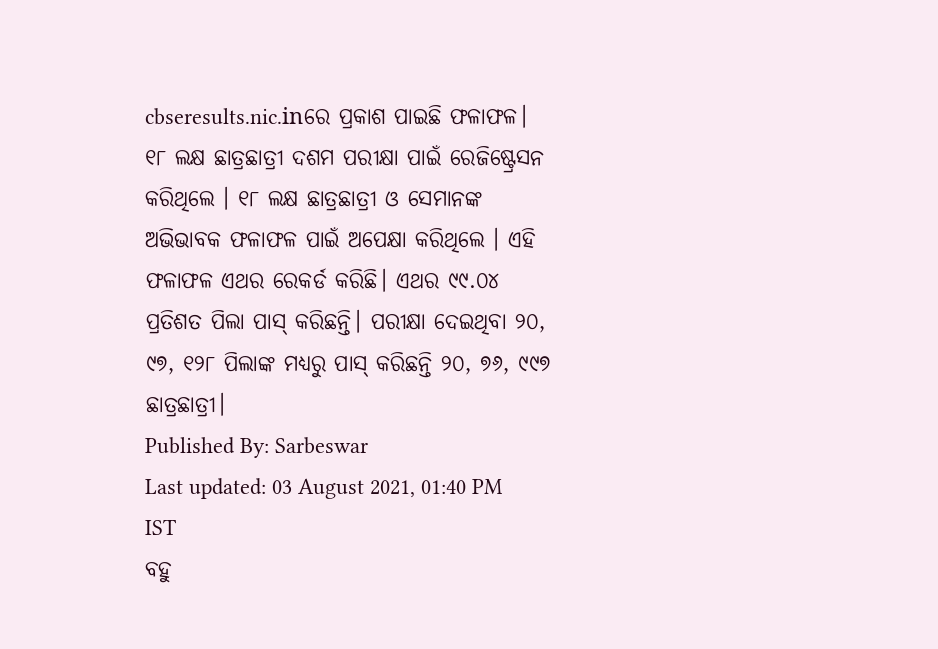cbseresults.nic.inରେ ପ୍ରକାଶ ପାଇଛି ଫଳାଫଳ। ୧୮ ଲକ୍ଷ ଛାତ୍ରଛାତ୍ରୀ ଦଶମ ପରୀକ୍ଷା ପାଇଁ ରେଜିଷ୍ଟ୍ରେସନ କରିଥିଲେ । ୧୮ ଲକ୍ଷ ଛାତ୍ରଛାତ୍ରୀ ଓ ସେମାନଙ୍କ ଅଭିଭାବକ ଫଳାଫଳ ପାଇଁ ଅପେକ୍ଷା କରିଥିଲେ । ଏହି ଫଳାଫଳ ଏଥର ରେକର୍ଡ କରିଛି। ଏଥର ୯୯.୦୪ ପ୍ରତିଶତ ପିଲା ପାସ୍ କରିଛନ୍ତି। ପରୀକ୍ଷା ଦେଇଥିବା ୨୦, ୯୭, ୧୨୮ ପିଲାଙ୍କ ମଧ୍ୟରୁ ପାସ୍ କରିଛନ୍ତି ୨୦, ୭୬, ୯୯୭ ଛାତ୍ରଛାତ୍ରୀ।
Published By: Sarbeswar
Last updated: 03 August 2021, 01:40 PM IST
ବହୁ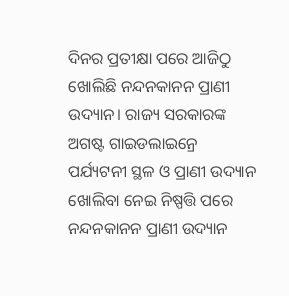ଦିନର ପ୍ରତୀକ୍ଷା ପରେ ଆଜିଠୁ ଖୋଲିଛି ନନ୍ଦନକାନନ ପ୍ରାଣୀ ଉଦ୍ୟାନ। ରାଜ୍ୟ ସରକାରଙ୍କ ଅଗଷ୍ଟ ଗାଇଡଲାଇନ୍ରେ ପର୍ଯ୍ୟଟନୀ ସ୍ଥଳ ଓ ପ୍ରାଣୀ ଉଦ୍ୟାନ ଖୋଲିବା ନେଇ ନିଷ୍ପତ୍ତି ପରେ ନନ୍ଦନକାନନ ପ୍ରାଣୀ ଉଦ୍ୟାନ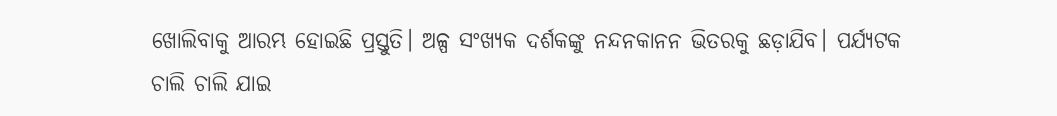ଖୋଲିବାକୁ ଆରମ୍ଭ ହୋଇଛି ପ୍ରସ୍ତୁତି। ଅଳ୍ପ ସଂଖ୍ୟକ ଦର୍ଶକଙ୍କୁ ନନ୍ଦନକାନନ ଭିତରକୁ ଛଡ଼ାଯିବ। ପର୍ଯ୍ୟଟକ ଚାଲି ଚାଲି ଯାଇ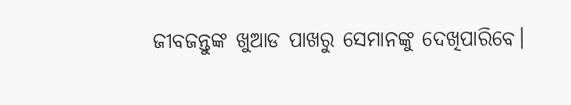ଜୀବଜନ୍ତୁଙ୍କ ଖୁଆଡ ପାଖରୁ ସେମାନଙ୍କୁ ଦେଖିପାରିବେ।